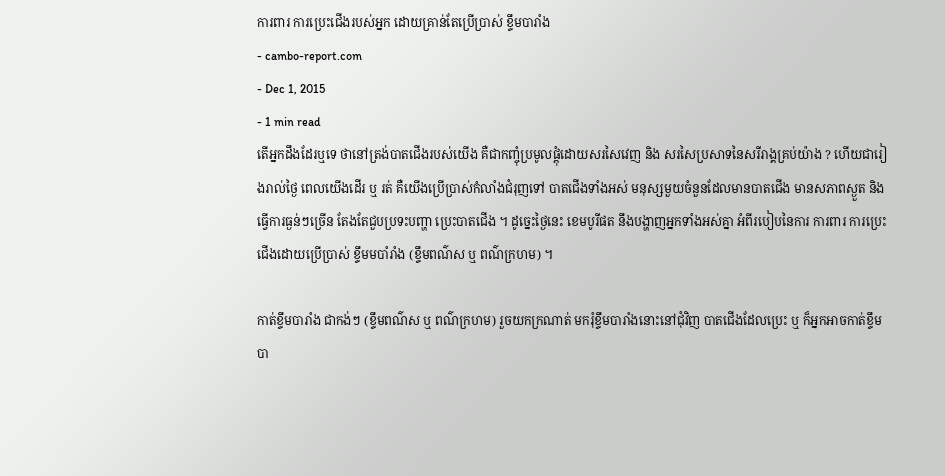ការពារ ការប្រេះជើងរបស់អ្នក ដោយគ្រាន់តែប្រើប្រាស់ ខ្ទឹមបារាំង
- cambo-report.com
- Dec 1, 2015
- 1 min read
តើអ្នកដឹងដែរឬទេ ថានៅត្រង់បាតជើងរបស់យើង គឺជាកញ្ចុំប្រមូលផ្តុំដោយសរសៃវេញ និង សរសៃប្រសាទនៃសរីរាង្គគ្រប់យ៉ាង ? ហើយជារៀងរាល់ថ្ងៃ ពេលយើងដើរ ឬ រត់ គឺយើងប្រើប្រាស់កំលាំងជំរុញទៅ បាតជើងទាំងអស់ មនុស្សមួយចំនួនដែលមានបាតជើង មានសភាពស្ងួត និង ធ្វើការធ្ងន់ៗច្រើន តែងតែជួបប្រទះបញ្ហា ប្រេះបាតជើង ។ ដូច្នេះថ្ងៃនេះ ខេមបូរីផត នឹងបង្ហាញអ្នកទាំងអស់គ្នា អំពីរបៀបនៃការ ការពារ ការប្រេះជើងដោយប្រើប្រាស់ ខ្ទឹមមបាំរាំង (ខ្ទឹមពណ៌ស ឬ ពណ៌ក្រហម) ។

កាត់ខ្ទឹមបារាំង ជាកង់ៗ (ខ្ទឹមពណ៌ស ឬ ពណ៌ក្រហម) រួចយកក្រណាត់ មករុំខ្ទឹមបារាំងនោះនៅជុំវិញ បាតជើងដែលប្រេះ ឬ ក៏អ្នកអាចកាត់ខ្ទឹមបា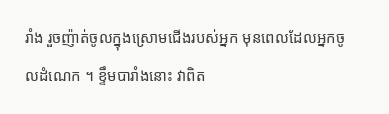រាំង រួចញ៉ាត់ចូលក្នុងស្រោមជើងរបស់អ្នក មុនពេលដែលអ្នកចូលដំណេក ។ ខ្ទឹមបារាំងនោះ វាពិត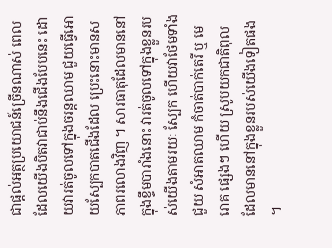ជាផ្តល់អត្ថប្រយោជន៍ច្រើនណាស់ ពេលដែលយើងបិតវាជាប់នឹងជើងបែបនេះ ដោយវារត់ចូលទៅក្នុងចរន្តឈាម ជួយធ្វើអោយស្បែកបាតជើងដែល ប្រេះនោះមានសភាពរលោងវិញ ។ សារធាតុដែលមាននៅក្នុងខ្ទឹមបារាំងនោះ វារត់ចូលទៅក្នុងខ្លួនរបស់យើងតាមរយៈ ស្បែក ហើយវាថែមទាំងជួយ សំអាតឈាម កំចាត់បាក់តេរី ឬ មេរោគ ផ្សេងៗ ហើយ ស្រូបយកជាតិពុល ដែលមាននៅក្នុងខ្លួនរបស់យើងទៀតផង ។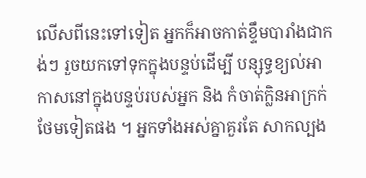លើសពីនេះទៅទៀត អ្នកក៏អាចកាត់ខ្ទឹមបារាំងជាកង់ៗ រួចយកទៅទុកក្នុងបន្ទប់ដើម្បី បន្សុទ្ធខ្យល់អាកាសនៅក្នុងបន្ទប់របស់អ្នក និង កំចាត់ក្លិនអាក្រក់ថែមទៀតផង ។ អ្នកទាំងអស់គ្នាគួរតែ សាកល្បង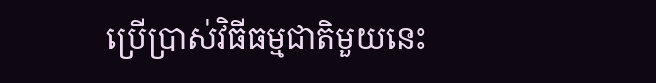ប្រើប្រាស់វិធីធម្មជាតិមួយនេះ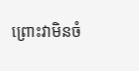ព្រោះវាមិនចំ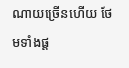ណាយច្រើនហើយ ថែមទាំងផ្ត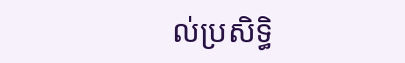ល់ប្រសិទ្ធិ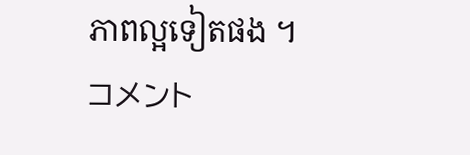ភាពល្អទៀតផង ។
コメント